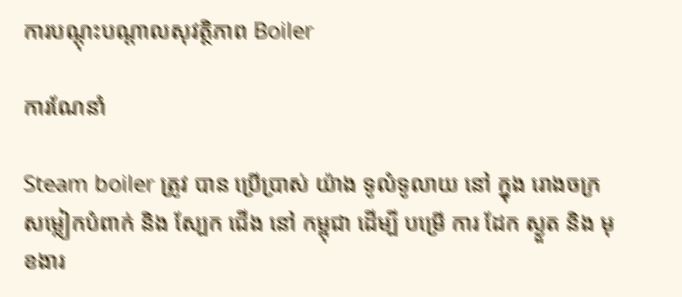ការបណ្តុះបណ្តាលសុវត្ថិភាព Boiler

ការណែនាំ

Steam boiler ត្រូវ បាន ប្រើប្រាស់ យ៉ាង ទូលំទូលាយ នៅ ក្នុង រោងចក្រ សម្លៀកបំពាក់ និង ស្បែក ជើង នៅ កម្ពុជា ដើម្បី បម្រើ ការ ដែក ស្ងួត និង មុខងារ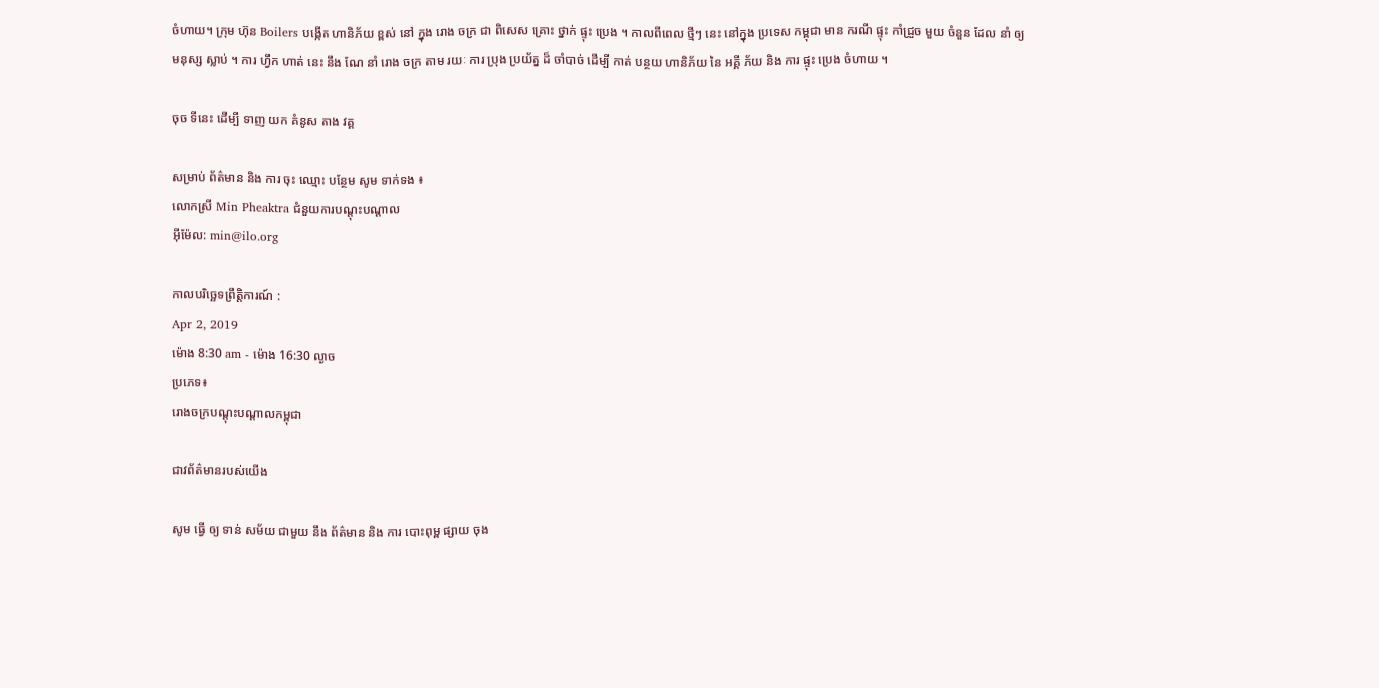ចំហាយ។ ក្រុម ហ៊ុន Boilers បង្កើត ហានិភ័យ ខ្ពស់ នៅ ក្នុង រោង ចក្រ ជា ពិសេស គ្រោះ ថ្នាក់ ផ្ទុះ ប្រេង ។ កាលពីពេល ថ្មីៗ នេះ នៅក្នុង ប្រទេស កម្ពុជា មាន ករណី ផ្ទុះ កាំជ្រួច មួយ ចំនួន ដែល នាំ ឲ្យ មនុស្ស ស្លាប់ ។ ការ ហ្វឹក ហាត់ នេះ នឹង ណែ នាំ រោង ចក្រ តាម រយៈ ការ ប្រុង ប្រយ័ត្ន ដ៏ ចាំបាច់ ដើម្បី កាត់ បន្ថយ ហានិភ័យ នៃ អគ្គី ភ័យ និង ការ ផ្ទុះ ប្រេង ចំហាយ ។

ចុច ទីនេះ ដើម្បី ទាញ យក គំនូស តាង វគ្គ

សម្រាប់ ព័ត៌មាន និង ការ ចុះ ឈ្មោះ បន្ថែម សូម ទាក់ទង ៖
លោកស្រី Min Pheaktra ជំនួយការបណ្តុះបណ្តាល
អ៊ីម៉ែល: min@ilo.org

កាលបរិច្ឆេទព្រឹត្តិការណ៍ :
Apr 2, 2019
ម៉ោង 8:30 am - ម៉ោង 16:30 ល្ងាច
ប្រភេទ៖
រោងចក្របណ្តុះបណ្តាលកម្ពុជា

ជាវព័ត៌មានរបស់យើង

សូម ធ្វើ ឲ្យ ទាន់ សម័យ ជាមួយ នឹង ព័ត៌មាន និង ការ បោះពុម្ព ផ្សាយ ចុង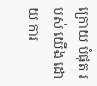ក្រោយ បំផុត របស់ យើង ដោយ ការ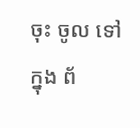ចុះ ចូល ទៅ ក្នុង ព័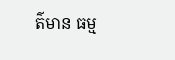ត៌មាន ធម្ម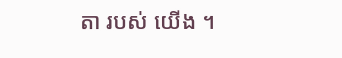តា របស់ យើង ។